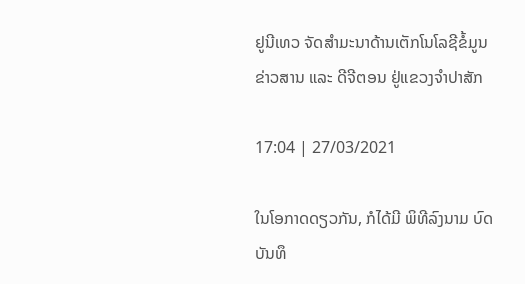ຢູນີເທວ ຈັດສຳມະນາດ້ານເຕັກໂນໂລຊີຂໍ້ມູນຂ່າວສານ ແລະ ດີຈີຕອນ ຢູ່ແຂວງຈຳປາສັກ

17:04 | 27/03/2021

ໃນໂອກາດດຽວກັນ, ກໍໄດ້ມີ ພິທີລົງນາມ ບົດບັນທຶ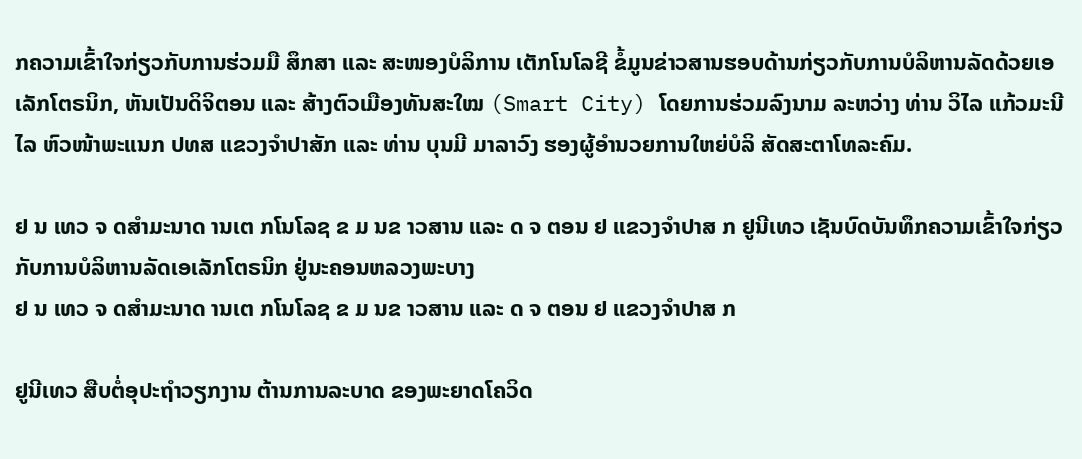ກຄວາມເຂົ້າໃຈກ່ຽວກັບການຮ່ວມມື ສຶກສາ ແລະ ສະໜອງບໍລິການ ເຕັກໂນໂລຊີ ຂໍ້ມູນຂ່າວສານຮອບດ້ານກ່ຽວກັບການບໍລິຫານລັດດ້ວຍເອເລັກໂຕຣນິກ, ຫັນເປັນດິຈິຕອນ ແລະ ສ້າງຕົວເມືອງທັນສະໃໝ (Smart City) ໂດຍການຮ່ວມລົງນາມ ລະຫວ່າງ ທ່ານ ວິໄລ ແກ້ວມະນີໄລ ຫົວໜ້າພະແນກ ປທສ ແຂວງຈຳປາສັກ ແລະ ທ່ານ ບຸນມີ ມາລາວົງ ຮອງຜູ້ອຳນວຍການໃຫຍ່ບໍລິ ສັດສະຕາໂທລະຄົມ.

ຢ ນ ເທວ ຈ ດສຳມະນາດ ານເຕ ກໂນໂລຊ ຂ ມ ນຂ າວສານ ແລະ ດ ຈ ຕອນ ຢ ແຂວງຈຳປາສ ກ ຢູນີເທວ ເຊັນບົດບັນທຶກຄວາມເຂົ້າໃຈກ່ຽວກັບການບໍລິຫານລັດເອເລັກໂຕຣນິກ ຢູ່ນະຄອນຫລວງພະບາງ
ຢ ນ ເທວ ຈ ດສຳມະນາດ ານເຕ ກໂນໂລຊ ຂ ມ ນຂ າວສານ ແລະ ດ ຈ ຕອນ ຢ ແຂວງຈຳປາສ ກ

ຢູນີເທວ ສືບຕໍ່ອຸປະຖໍາວຽກງານ ຕ້ານການລະບາດ ຂອງພະຍາດໂຄວິດ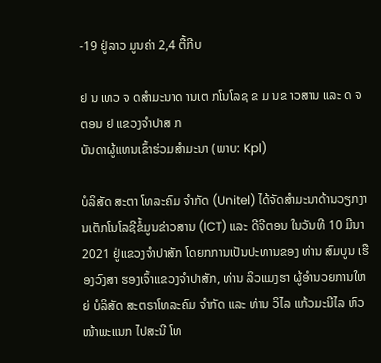-19 ຢູ່ລາວ ມູນຄ່າ 2,4 ຕື້ກີບ

ຢ ນ ເທວ ຈ ດສຳມະນາດ ານເຕ ກໂນໂລຊ ຂ ມ ນຂ າວສານ ແລະ ດ ຈ ຕອນ ຢ ແຂວງຈຳປາສ ກ
ບັນດາຜູ້ແທນເຂົ້າຮ່ວມສຳມະນາ (ພາບ: Kpl)

ບໍລິສັດ ສະຕາ ໂທລະຄົມ ຈຳກັດ (Unitel) ໄດ້ຈັດສຳມະນາດ້ານວຽກງານເຕັກໂນໂລຊີຂໍ້ມູນຂ່າວສານ (ICT) ແລະ ດີຈີຕອນ ໃນວັນທີ 10 ມີນາ 2021 ຢູ່ແຂວງຈຳປາສັກ ໂດຍກການເປັນປະທານຂອງ ທ່ານ ສົມບູນ ເຮືອງວົງສາ ຮອງເຈົ້າແຂວງຈຳປາສັກ, ທ່ານ ລິວແມງຮາ ຜູ້ອຳນວຍການໃຫຍ່ ບໍລິສັດ ສະຕຣາໂທລະຄົມ ຈຳກັດ ແລະ ທ່ານ ວິໄລ ແກ້ວມະນີໄລ ຫົວໜ້າພະແນກ ໄປສະນີ ໂທ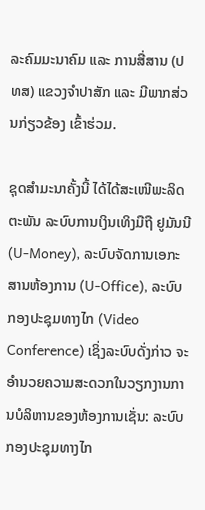ລະຄົມມະນາຄົມ ແລະ ການສື່ສານ (ປທສ) ແຂວງຈໍາປາສັກ ແລະ ມີພາກສ່ວນກ່ຽວຂ້ອງ ເຂົ້າຮ່ວມ.

ຊຸດສຳມະນາຄັ້ງນີ້ ໄດ້ໄດ້ສະເໜີພະລິດຕະພັນ ລະບົບການເງິນເທິງມືຖື ຢູມັນນີ (U-Money), ລະບົບຈັດການເອກະສານຫ້ອງການ (U-Office), ລະບົບກອງປະຊຸມທາງໄກ (Video Conference) ເຊິ່ງລະບົບດັ່ງກ່າວ ຈະອໍານວຍຄວາມສະດວກໃນວຽກງານການບໍລິຫານຂອງຫ້ອງການເຊັ່ນ: ລະບົບກອງປະຊຸມທາງໄກ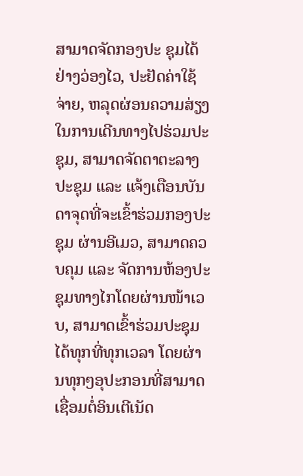ສາມາດຈັດກອງປະ ຊຸມໄດ້ຢ່າງວ່ອງໄວ, ປະຢັດຄ່າໃຊ້ຈ່າຍ, ຫລຸດຜ່ອນຄວາມສ່ຽງໃນການເດີນທາງໄປຮ່ວມປະຊຸມ, ສາມາດຈັດຕາຕະລາງປະຊຸມ ແລະ ແຈ້ງເຕືອນບັນດາຈຸດທີ່ຈະເຂົ້າຮ່ວມກອງປະຊຸມ ຜ່ານອີເມວ, ສາມາດຄວບຄຸມ ແລະ ຈັດການຫ້ອງປະຊຸມທາງໄກໂດຍຜ່ານໜ້າເວບ, ສາມາດເຂົ້າຮ່ວມປະຊຸມໄດ້ທຸກທີ່ທຸກເວລາ ໂດຍຜ່ານທຸກໆອຸປະກອນທີ່ສາມາດເຊື່ອມຕໍ່ອິນເຕີເນັດ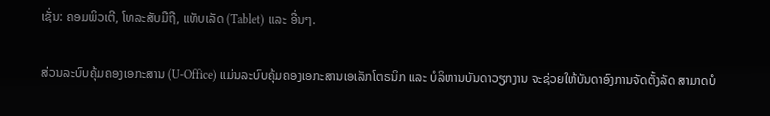ເຊັ່ນ: ຄອມພິວເຕີ, ໂທລະສັບມືຖື, ແທັບເລັດ (Tablet) ແລະ ອື່ນໆ.

ສ່ວນລະບົບຄຸ້ມຄອງເອກະສານ (U-Office) ແມ່ນລະບົບຄຸ້ມຄອງເອກະສານເອເລັກໂຕຣນິກ ແລະ ບໍລິຫານບັນດາວຽກງານ ຈະຊ່ວຍໃຫ້ບັນດາອົງການຈັດຕັ້ງລັດ ສາມາດບໍ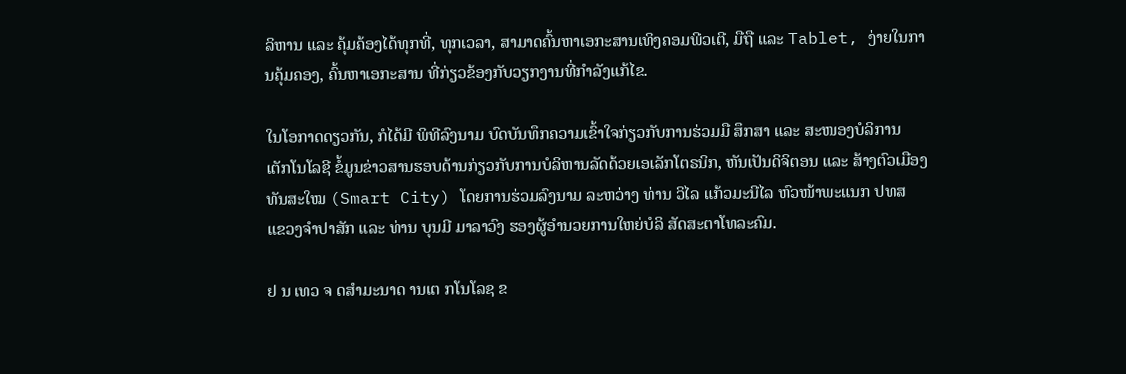ລິຫານ ແລະ ຄຸ້ມຄ້ອງໄດ້ທຸກທີ່, ທຸກເວລາ, ສາມາດຄົ້ນຫາເອກະສານເທິງຄອມພີວເຕີ, ມືຖື ແລະ Tablet, ງ່າຍໃນການຄຸ້ມຄອງ, ຄົ້ນຫາເອກະສານ ທີ່ກ່ຽວຂ້ອງກັບວຽກງານທີ່ກຳລັງແກ້ໄຂ.

ໃນໂອກາດດຽວກັນ, ກໍໄດ້ມີ ພິທີລົງນາມ ບົດບັນທຶກຄວາມເຂົ້າໃຈກ່ຽວກັບການຮ່ວມມື ສຶກສາ ແລະ ສະໜອງບໍລິການ ເຕັກໂນໂລຊີ ຂໍ້ມູນຂ່າວສານຮອບດ້ານກ່ຽວກັບການບໍລິຫານລັດດ້ວຍເອເລັກໂຕຣນິກ, ຫັນເປັນດິຈິຕອນ ແລະ ສ້າງຕົວເມືອງທັນສະໃໝ (Smart City) ໂດຍການຮ່ວມລົງນາມ ລະຫວ່າງ ທ່ານ ວິໄລ ແກ້ວມະນີໄລ ຫົວໜ້າພະແນກ ປທສ ແຂວງຈຳປາສັກ ແລະ ທ່ານ ບຸນມີ ມາລາວົງ ຮອງຜູ້ອຳນວຍການໃຫຍ່ບໍລິ ສັດສະຕາໂທລະຄົມ.

ຢ ນ ເທວ ຈ ດສຳມະນາດ ານເຕ ກໂນໂລຊ ຂ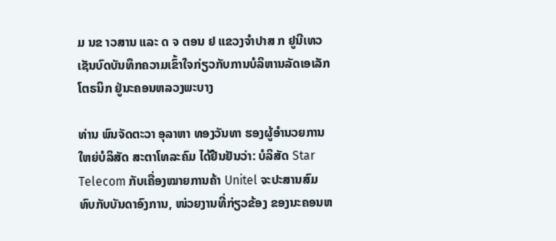ມ ນຂ າວສານ ແລະ ດ ຈ ຕອນ ຢ ແຂວງຈຳປາສ ກ ຢູນີເທວ ເຊັນບົດບັນທຶກຄວາມເຂົ້າໃຈກ່ຽວກັບການບໍລິຫານລັດເອເລັກໂຕຣນິກ ຢູ່ນະຄອນຫລວງພະບາງ

ທ່ານ ພົນຈັດຕະວາ ອຸລາຫາ ທອງວັນທາ ຮອງຜູ້ອຳນວຍການໃຫຍ່ບໍລິສັດ ສະຕາໂທລະຄົມ ໄດ້ຢືນຢັນວ່າ: ບໍລິສັດ Star Telecom ກັບເຄື່ອງໝາຍການຄ້າ Unitel ຈະປະສານສົມທົບກັບບັນດາອົງການ, ໜ່ວຍງານທີ່ກ່ຽວຂ້ອງ ຂອງນະຄອນຫ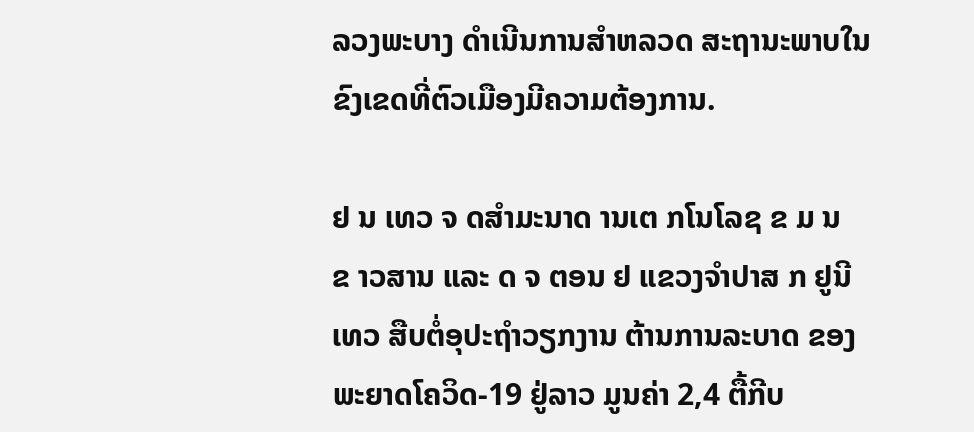ລວງພະບາງ ດຳເນີນການສຳຫລວດ ສະຖານະພາບໃນຂົງເຂດທີ່ຕົວເມືອງມີຄວາມຕ້ອງການ.

ຢ ນ ເທວ ຈ ດສຳມະນາດ ານເຕ ກໂນໂລຊ ຂ ມ ນຂ າວສານ ແລະ ດ ຈ ຕອນ ຢ ແຂວງຈຳປາສ ກ ຢູນີເທວ ສືບຕໍ່ອຸປະຖໍາວຽກງານ ຕ້ານການລະບາດ ຂອງພະຍາດໂຄວິດ-19 ຢູ່ລາວ ມູນຄ່າ 2,4 ຕື້ກີບ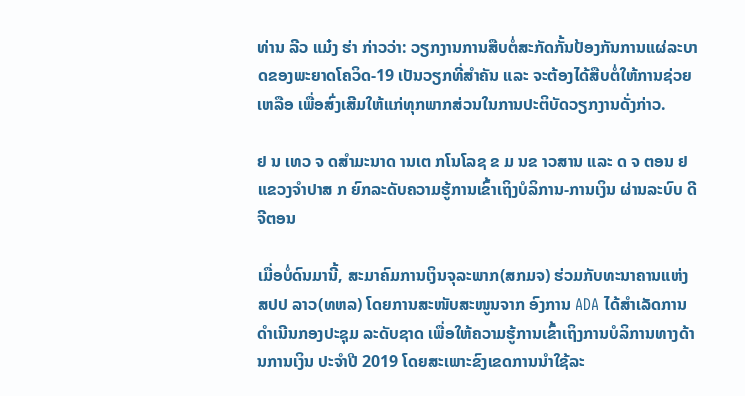ທ່ານ ລີວ ແມ໋ງ ຮ່າ ກ່າວວ່າ: ວຽກງານການສືບຕໍ່ສະກັດກັ້ນປ້ອງກັນການແຜ່ລະບາດຂອງພະຍາດໂຄວິດ-19 ເປັນວຽກທີ່ສໍາຄັນ ແລະ ຈະຕ້ອງໄດ້ສືບຕໍ່ໃຫ້ການຊ່ວຍເຫລືອ ເພື່ອສົ່ງເສີມໃຫ້ແກ່ທຸກພາກສ່ວນໃນການປະຕິບັດວຽກງານດັ່ງກ່າວ.

ຢ ນ ເທວ ຈ ດສຳມະນາດ ານເຕ ກໂນໂລຊ ຂ ມ ນຂ າວສານ ແລະ ດ ຈ ຕອນ ຢ ແຂວງຈຳປາສ ກ ຍົກລະດັບຄວາມຮູ້ການເຂົ້າເຖິງບໍລິການ-ການເງິນ ຜ່ານລະບົບ ດີຈີຕອນ

ເມື່ອບໍ່ດົນມານີ້, ສະມາຄົມການເງິນຈຸລະພາກ(ສກມຈ) ຮ່ວມກັບທະນາຄານແຫ່ງ ສປປ ລາວ(ທຫລ) ໂດຍການສະໜັບສະໜູນຈາກ ອົງການ ADA ໄດ້ສຳເລັດການດຳເນີນກອງປະຊຸມ ລະດັບຊາດ ເພື່ອໃຫ້ຄວາມຮູ້ການເຂົ້າເຖິງການບໍລິການທາງດ້ານການເງິນ ປະຈຳປີ 2019 ໂດຍສະເພາະຂົງເຂດການນຳໃຊ້ລະ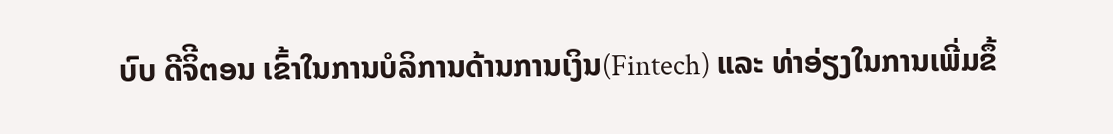ບົບ ດີຈິີຕອນ ເຂົ້າໃນການບໍລິການດ້ານການເງິນ(Fintech) ແລະ ທ່າອ່ຽງໃນການເພີ່ມຂຶ້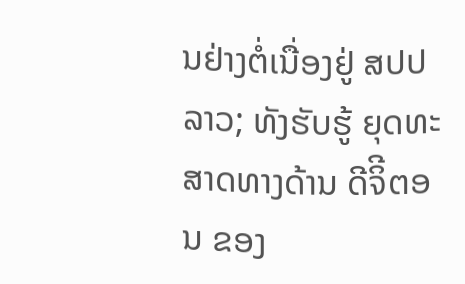ນຢ່າງຕໍ່ເນື່ອງຢູ່ ສປປ ລາວ; ທັງຮັບຮູ້ ຍຸດທະສາດທາງດ້ານ ດີຈິີຕອນ ຂອງ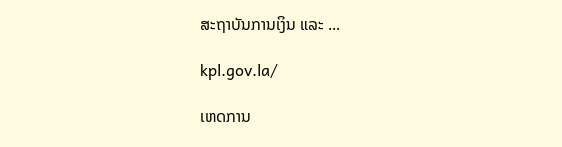ສະຖາບັນການເງິນ ແລະ ...

kpl.gov.la/

ເຫດການ